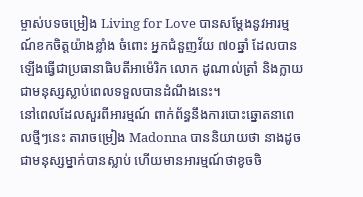ម្ចាស់បទចម្រៀង Living for Love បានសម្តែងនូវអារម្មណ៍ខកចិត្តយ៉ាងខ្លាំង ចំពោះ អ្នកជំនួញវ័យ ៧០ឆ្នាំ ដែលបានឡើងធ្វើជាប្រធានាធិបតីអាម៉េរិក លោក ដូណាល់ត្រាំ និងក្លាយជាមនុស្សស្លាប់ពេលទទួលបានដំណឹងនេះ។
នៅពេលដែលសួរពីអារម្មណ៍ ពាក់ព័ន្ធនឹងការបោះឆ្នោតនាពេលថ្មីៗនេះ តារាចម្រៀង Madonna បាននិយាយថា នាងដូចជាមនុស្សម្នាក់បានស្លាប់ ហើយមានអារម្មណ៍ថាខូចចិ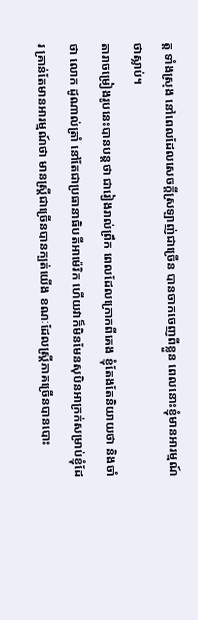ត្ត ទាំងស្រុង នៅពេលដែលសេចក្តីស្រឡាញ់ជាច្រើន បានចាកចេញពីខ្លួន ពេលនោះខ្ញុំមានអារម្មណ៍ថាស្លាប់។
តារាចម្រៀងរូបនេះបានបន្តថា ជារៀងរាល់ព្រឹក ពេលដែលក្រោកពីគេង ខ្ញុំតែងតែនិយាយថា និងចាំថា លោក ដូណាល់ត្រាំ នៅតែជាប្រធានាធិបតីអាម៉េរិក ហើយវាក៏មិនមែនសុបិនអាក្រក់សម្រាប់ខ្ញុំដែរ គ្រាន់តែមានអារម្មណ៍ថា មានស្ត្រីជាច្រើនបានក្បត់យើង ខណៈដែលស្ត្រីភាគច្រើនបានបោះ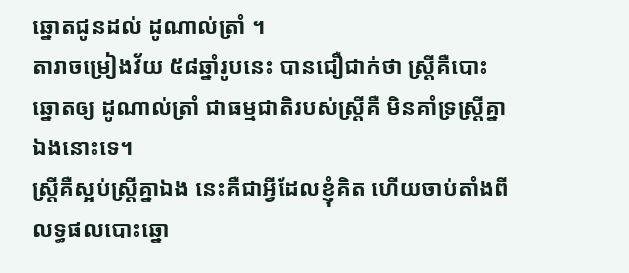ឆ្នោតជូនដល់ ដូណាល់ត្រាំ ។
តារាចម្រៀងវ័យ ៥៨ឆ្នាំរូបនេះ បានជឿជាក់ថា ស្ត្រីគឺបោះឆ្នោតឲ្យ ដូណាល់ត្រាំ ជាធម្មជាតិរបស់ស្ត្រីគឺ មិនគាំទ្រស្ត្រីគ្នាឯងនោះទេ។
ស្ត្រីគឺស្អប់ស្ត្រីគ្នាឯង នេះគឺជាអ្វីដែលខ្ញុំគិត ហើយចាប់តាំងពី លទ្ធផលបោះឆ្នោ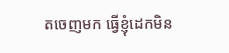តចេញមក ធ្វើខ្ញុំដេកមិន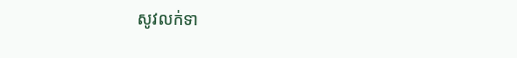សូវលក់ទា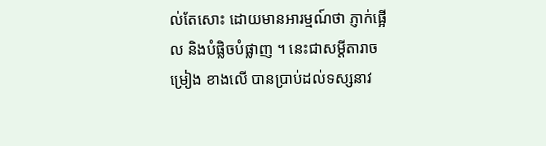ល់តែសោះ ដោយមានអារម្មណ៍ថា ភ្ញាក់ផ្អើល និងបំផ្លិចបំផ្លាញ ។ នេះជាសម្តីតារាចម្រៀង ខាងលើ បានប្រាប់ដល់ទស្សនាវ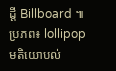ដ្តី Billboard ៕
ប្រភព៖ lollipop
មតិយោបល់